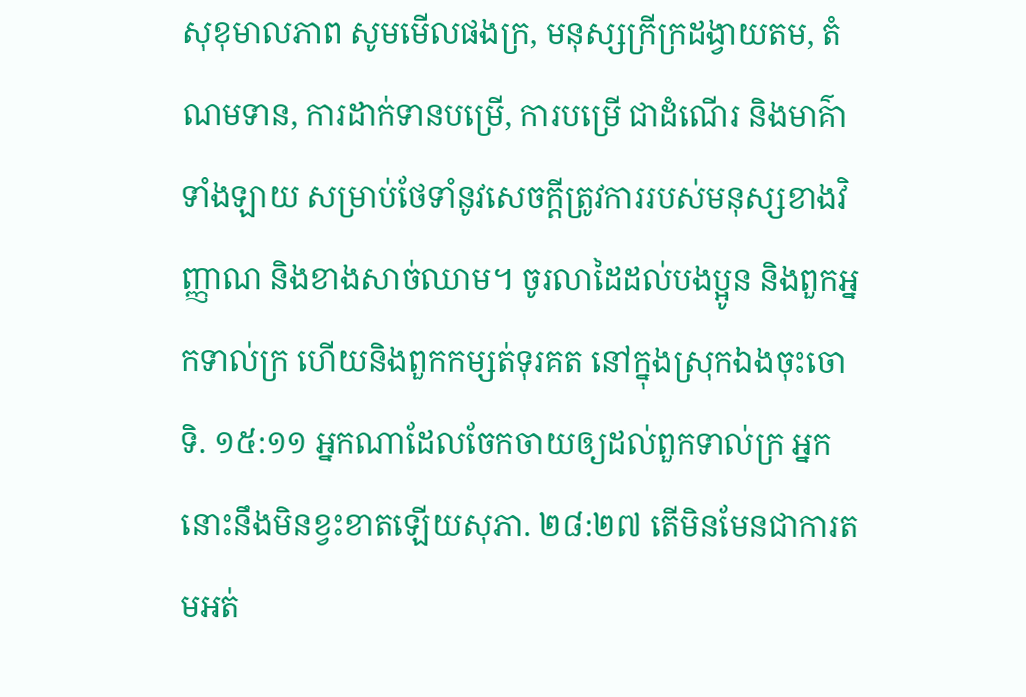សុខុមាលភាព សូមមើលផងក្រ, មនុស្សក្រីក្រដង្វាយតម, តំណមទាន, ការដាក់ទានបម្រើ, ការបម្រើ ជាដំណើរ និងមាគ៌ាទាំងឡាយ សម្រាប់ថែទាំនូវសេចក្ដីត្រូវការរបស់មនុស្សខាងវិញ្ញាណ និងខាងសាច់ឈាម។ ចូរលាដៃដល់បងប្អូន និងពួកអ្នកទាល់ក្រ ហើយនិងពួកកម្សត់ទុរគត នៅក្នុងស្រុកឯងចុះចោទិ. ១៥:១១ អ្នកណាដែលចែកចាយឲ្យដល់ពួកទាល់ក្រ អ្នកនោះនឹងមិនខ្វះខាតឡើយសុភា. ២៨:២៧ តើមិនមែនជាការតមអត់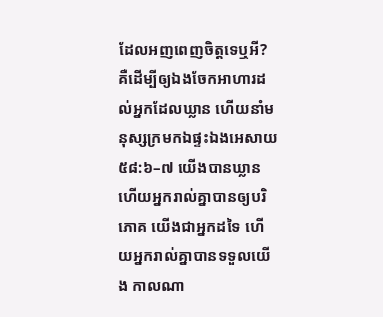ដែលអញពេញចិត្តទេឬអី? គឺដើម្បីឲ្យឯងចែកអាហារដល់អ្នកដែលឃ្លាន ហើយនាំមនុស្សក្រមកឯផ្ទះឯងអេសាយ ៥៨:៦–៧ យើងបានឃ្លាន ហើយអ្នករាល់គ្នាបានឲ្យបរិភោគ យើងជាអ្នកដទៃ ហើយអ្នករាល់គ្នាបានទទួលយើង កាលណា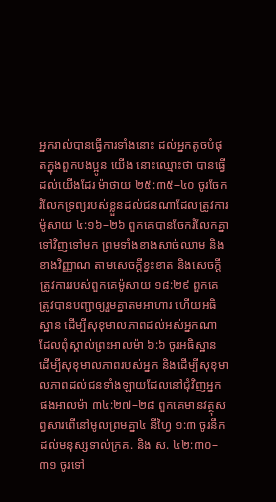អ្នករាល់បានធ្វើការទាំងនោះ ដល់អ្នកតូចបំផុតក្នុងពួកបងប្អូន យើង នោះឈ្មោះថា បានធ្វើដល់យើងដែរ ម៉ាថាយ ២៥:៣៥–៤០ ចូរចែករំលែកទ្រព្យរបស់ខ្លួនដល់ជនណាដែលត្រូវការម៉ូសាយ ៤:១៦–២៦ ពួកគេបានចែករំលែកគ្នាទៅវិញទៅមក ព្រមទាំងខាងសាច់ឈាម និងខាងវិញ្ញាណ តាមសេចក្ដីខ្វះខាត និងសេចក្ដីត្រូវការរបស់ពួកគេម៉ូសាយ ១៨:២៩ ពួកគេត្រូវបានបញ្ជាឲ្យរួមគ្នាតមអាហារ ហើយអធិស្ឋាន ដើម្បីសុខុមាលភាពដល់អស់អ្នកណា ដែលពុំស្គាល់ព្រះអាលម៉ា ៦:៦ ចូរអធិស្ឋាន ដើម្បីសុខុមាលភាពរបស់អ្នក និងដើម្បីសុខុមាលភាពដល់ជនទាំងឡាយដែលនៅជុំវិញអ្នកផងអាលម៉ា ៣៤:២៧–២៨ ពួកគេមានវត្ថុសព្វសារពើនៅមូលព្រមគ្នា៤ នីហ្វៃ ១:៣ ចូរនឹកដល់មនុស្សទាល់ក្រគ. និង ស. ៤២:៣០–៣១ ចូរទៅ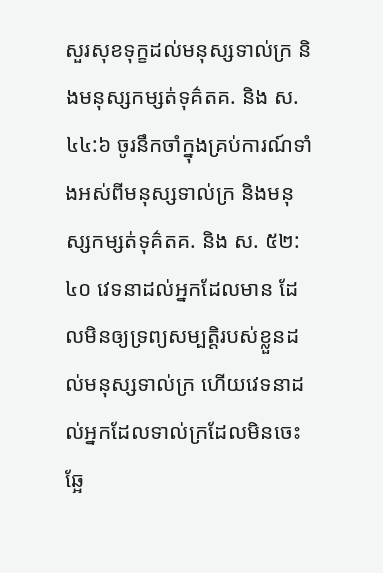សួរសុខទុក្ខដល់មនុស្សទាល់ក្រ និងមនុស្សកម្សត់ទុគ៌តគ. និង ស. ៤៤:៦ ចូរនឹកចាំក្នុងគ្រប់ការណ៍ទាំងអស់ពីមនុស្សទាល់ក្រ និងមនុស្សកម្សត់ទុគ៌តគ. និង ស. ៥២:៤០ វេទនាដល់អ្នកដែលមាន ដែលមិនឲ្យទ្រព្យសម្បត្តិរបស់ខ្លួនដល់មនុស្សទាល់ក្រ ហើយវេទនាដល់អ្នកដែលទាល់ក្រដែលមិនចេះឆ្អែ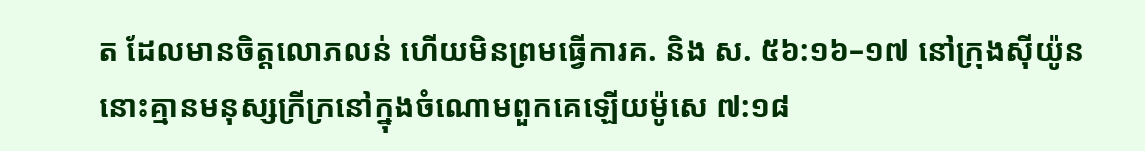ត ដែលមានចិត្តលោភលន់ ហើយមិនព្រមធ្វើការគ. និង ស. ៥៦:១៦–១៧ នៅក្រុងស៊ីយ៉ូន នោះគ្មានមនុស្សក្រីក្រនៅក្នុងចំណោមពួកគេឡើយម៉ូសេ ៧:១៨